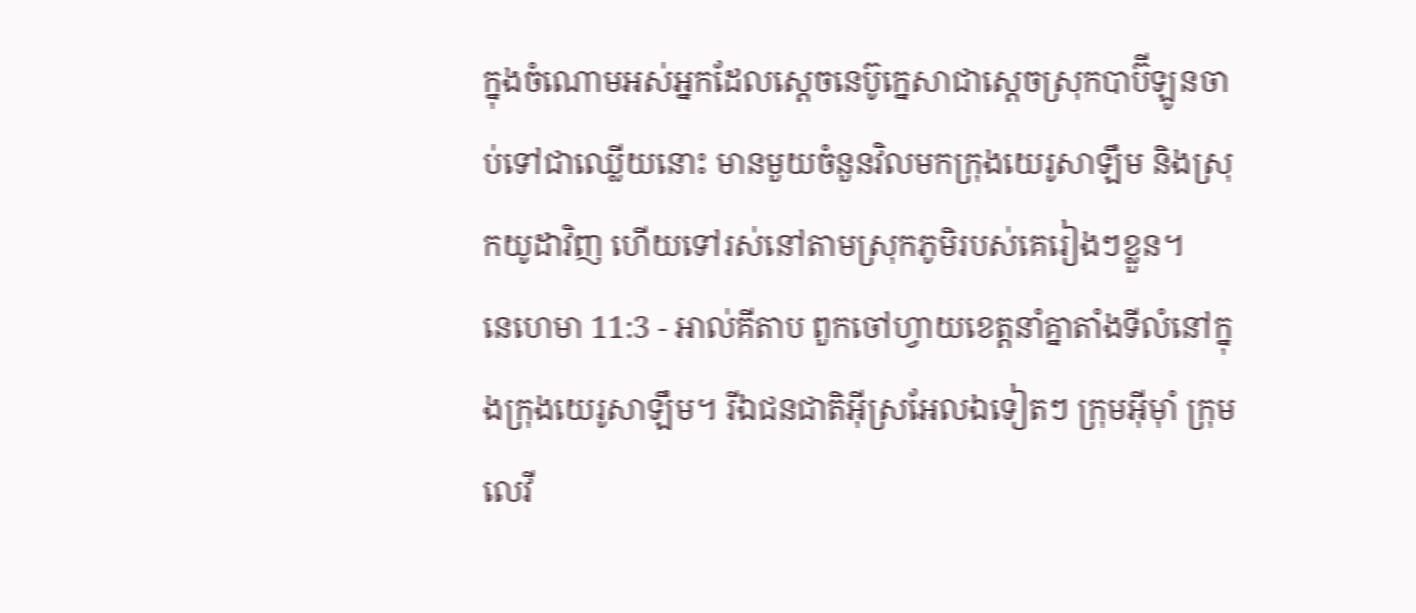ក្នុងចំណោមអស់អ្នកដែលស្តេចនេប៊ូក្នេសាជាស្តេចស្រុកបាប៊ីឡូនចាប់ទៅជាឈ្លើយនោះ មានមួយចំនួនវិលមកក្រុងយេរូសាឡឹម និងស្រុកយូដាវិញ ហើយទៅរស់នៅតាមស្រុកភូមិរបស់គេរៀងៗខ្លួន។
នេហេមា 11:3 - អាល់គីតាប ពួកចៅហ្វាយខេត្តនាំគ្នាតាំងទីលំនៅក្នុងក្រុងយេរូសាឡឹម។ រីឯជនជាតិអ៊ីស្រអែលឯទៀតៗ ក្រុមអ៊ីមុាំ ក្រុមលេវី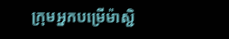ក្រុមអ្នកបម្រើម៉ាស្ជិ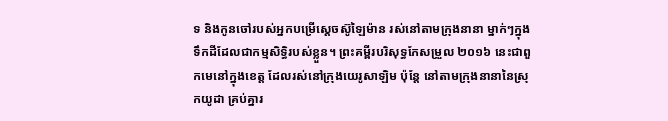ទ និងកូនចៅរបស់អ្នកបម្រើស្តេចស៊ូឡៃម៉ាន រស់នៅតាមក្រុងនានា ម្នាក់ៗក្នុងទឹកដីដែលជាកម្មសិទ្ធិរបស់ខ្លួន។ ព្រះគម្ពីរបរិសុទ្ធកែសម្រួល ២០១៦ នេះជាពួកមេនៅក្នុងខេត្ត ដែលរស់នៅក្រុងយេរូសាឡិម ប៉ុន្ដែ នៅតាមក្រុងនានានៃស្រុកយូដា គ្រប់គ្នារ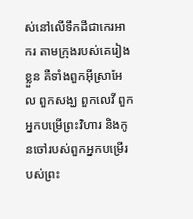ស់នៅលើទឹកដីជាកេរអាករ តាមក្រុងរបស់គេរៀងខ្លួន គឺទាំងពួកអ៊ីស្រាអែល ពួកសង្ឃ ពួកលេវី ពួកអ្នកបម្រើព្រះវិហារ និងកូនចៅរបស់ពួកអ្នកបម្រើរបស់ព្រះ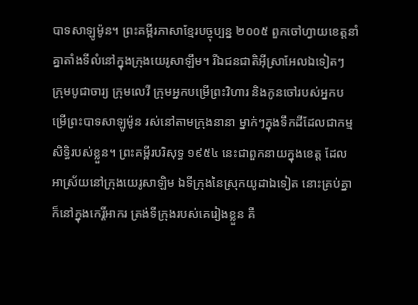បាទសាឡូម៉ូន។ ព្រះគម្ពីរភាសាខ្មែរបច្ចុប្បន្ន ២០០៥ ពួកចៅហ្វាយខេត្តនាំគ្នាតាំងទីលំនៅក្នុងក្រុងយេរូសាឡឹម។ រីឯជនជាតិអ៊ីស្រាអែលឯទៀតៗ ក្រុមបូជាចារ្យ ក្រុមលេវី ក្រុមអ្នកបម្រើព្រះវិហារ និងកូនចៅរបស់អ្នកបម្រើព្រះបាទសាឡូម៉ូន រស់នៅតាមក្រុងនានា ម្នាក់ៗក្នុងទឹកដីដែលជាកម្មសិទ្ធិរបស់ខ្លួន។ ព្រះគម្ពីរបរិសុទ្ធ ១៩៥៤ នេះជាពួកនាយក្នុងខេត្ត ដែលអាស្រ័យនៅក្រុងយេរូសាឡិម ឯទីក្រុងនៃស្រុកយូដាឯទៀត នោះគ្រប់គ្នាក៏នៅក្នុងកេរ្តិ៍អាករ ត្រង់ទីក្រុងរបស់គេរៀងខ្លួន គឺ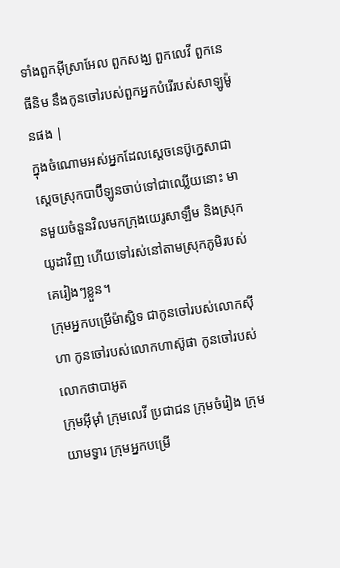ទាំងពួកអ៊ីស្រាអែល ពួកសង្ឃ ពួកលេវី ពួកនេធីនិម នឹងកូនចៅរបស់ពួកអ្នកបំរើរបស់សាឡូម៉ូនផង |
ក្នុងចំណោមអស់អ្នកដែលស្តេចនេប៊ូក្នេសាជាស្តេចស្រុកបាប៊ីឡូនចាប់ទៅជាឈ្លើយនោះ មានមួយចំនួនវិលមកក្រុងយេរូសាឡឹម និងស្រុកយូដាវិញ ហើយទៅរស់នៅតាមស្រុកភូមិរបស់គេរៀងៗខ្លួន។
ក្រុមអ្នកបម្រើម៉ាស្ជិទ ជាកូនចៅរបស់លោកស៊ីហា កូនចៅរបស់លោកហាស៊ូផា កូនចៅរបស់លោកថាបាអូត
ក្រុមអ៊ីមុាំ ក្រុមលេវី ប្រជាជន ក្រុមចំរៀង ក្រុមយាមទ្វារ ក្រុមអ្នកបម្រើ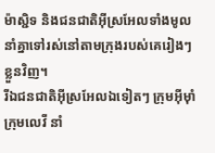ម៉ាស្ជិទ និងជនជាតិអ៊ីស្រអែលទាំងមូល នាំគ្នាទៅរស់នៅតាមក្រុងរបស់គេរៀងៗខ្លួនវិញ។
រីឯជនជាតិអ៊ីស្រអែលឯទៀតៗ ក្រុមអ៊ីមុាំ ក្រុមលេវី នាំ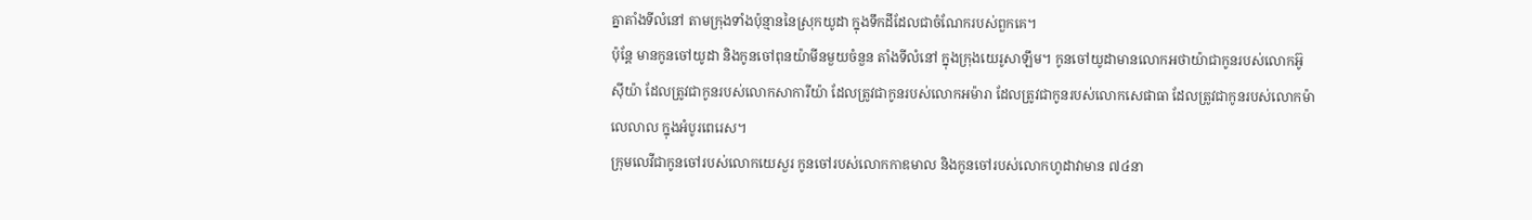គ្នាតាំងទីលំនៅ តាមក្រុងទាំងប៉ុន្មាននៃស្រុកយូដា ក្នុងទឹកដីដែលជាចំណែករបស់ពួកគេ។
ប៉ុន្តែ មានកូនចៅយូដា និងកូនចៅពុនយ៉ាមីនមួយចំនួន តាំងទីលំនៅ ក្នុងក្រុងយេរូសាឡឹម។ កូនចៅយូដាមានលោកអថាយ៉ាជាកូនរបស់លោកអ៊ូស៊ីយ៉ា ដែលត្រូវជាកូនរបស់លោកសាការីយ៉ា ដែលត្រូវជាកូនរបស់លោកអម៉ារា ដែលត្រូវជាកូនរបស់លោកសេផាធា ដែលត្រូវជាកូនរបស់លោកម៉ាលេលាល ក្នុងអំបូរពេរេស។
ក្រុមលេវីជាកូនចៅរបស់លោកយេសួរ កូនចៅរបស់លោកកាឌមាល និងកូនចៅរបស់លោកហូដាវាមាន ៧៤នា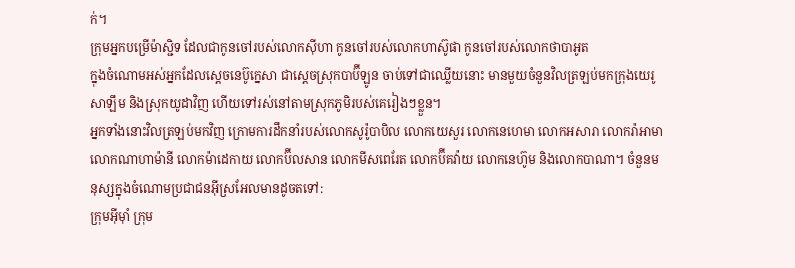ក់។
ក្រុមអ្នកបម្រើម៉ាស្ជិទ ដែលជាកូនចៅរបស់លោកស៊ីហា កូនចៅរបស់លោកហាស៊ូផា កូនចៅរបស់លោកថាបាអូត
ក្នុងចំណោមអស់អ្នកដែលស្តេចនេប៊ូក្នេសា ជាស្តេចស្រុកបាប៊ីឡូន ចាប់ទៅជាឈ្លើយនោះ មានមួយចំនួនវិលត្រឡប់មកក្រុងយេរូសាឡឹម និងស្រុកយូដាវិញ ហើយទៅរស់នៅតាមស្រុកភូមិរបស់គេរៀងៗខ្លួន។
អ្នកទាំងនោះវិលត្រឡប់មកវិញ ក្រោមការដឹកនាំរបស់លោកសូរ៉ូបាបិល លោកយេសួរ លោកនេហេមា លោកអសារា លោករ៉ាអាមា លោកណាហាម៉ានី លោកម៉ាដេកាយ លោកប៊ីលសាន លោកមីសពេរែត លោកប៊ីគវ៉ាយ លោកនេហ៊ូម និងលោកបាណា។ ចំនួនមនុស្សក្នុងចំណោមប្រជាជនអ៊ីស្រអែលមានដូចតទៅ:
ក្រុមអ៊ីមុាំ ក្រុម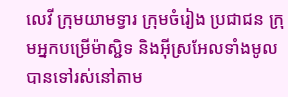លេវី ក្រុមយាមទ្វារ ក្រុមចំរៀង ប្រជាជន ក្រុមអ្នកបម្រើម៉ាស្ជិទ និងអ៊ីស្រអែលទាំងមូល បានទៅរស់នៅតាម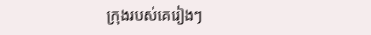ក្រុងរបស់គេរៀងៗ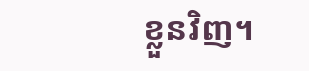ខ្លួនវិញ។